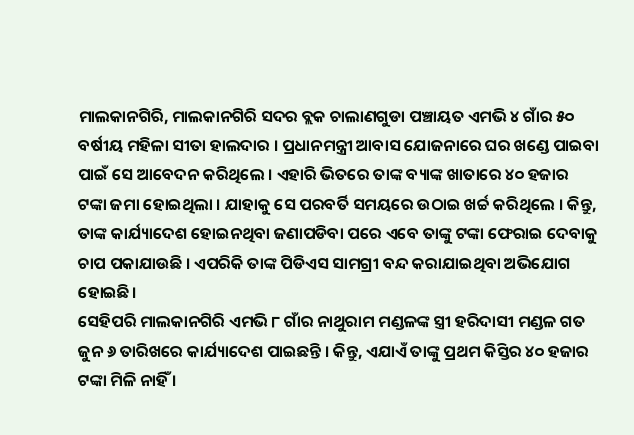ମାଲକାନଗିରି, ମାଲକାନଗିରି ସଦର ବ୍ଲକ ଚାଲାଣଗୁଡା ପଞ୍ଚାୟତ ଏମଭି ୪ ଗାଁର ୫୦ ବର୍ଷୀୟ ମହିଳା ସୀତା ହାଲଦାର । ପ୍ରଧାନମନ୍ତ୍ରୀ ଆବାସ ଯୋଜନାରେ ଘର ଖଣ୍ଡେ ପାଇବା ପାଇଁ ସେ ଆବେଦନ କରିଥିଲେ । ଏହାରି ଭିତରେ ତାଙ୍କ ବ୍ୟାଙ୍କ ଖାତାରେ ୪୦ ହଜାର ଟଙ୍କା ଜମା ହୋଇଥିଲା । ଯାହାକୁ ସେ ପରବର୍ତି ସମୟରେ ଉଠାଇ ଖର୍ଚ୍ଚ କରିଥିଲେ । କିନ୍ତୁ, ତାଙ୍କ କାର୍ଯ୍ୟାଦେଶ ହୋଇନଥିବା ଜଣାପଡିବା ପରେ ଏବେ ତାଙ୍କୁ ଟଙ୍କା ଫେରାଇ ଦେବାକୁ ଚାପ ପକାଯାଉଛି । ଏପରିକି ତାଙ୍କ ପିଡିଏସ ସାମଗ୍ରୀ ବନ୍ଦ କରାଯାଇଥିବା ଅଭିଯୋଗ ହୋଇଛି।
ସେହିପରି ମାଲକାନଗିରି ଏମଭି ୮ ଗାଁର ନାଥୁରାମ ମଣ୍ଡଳଙ୍କ ସ୍ତ୍ରୀ ହରିଦାସୀ ମଣ୍ଡଳ ଗତ ଜୁନ ୬ ତାରିଖରେ କାର୍ଯ୍ୟାଦେଶ ପାଇଛନ୍ତି । କିନ୍ତୁ, ଏଯାଏଁ ତାଙ୍କୁ ପ୍ରଥମ କିସ୍ତିର ୪୦ ହଜାର ଟଙ୍କା ମିଳି ନାହିଁ ।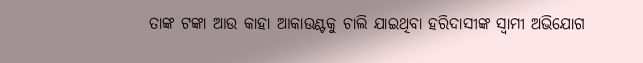ତାଙ୍କ ଟଙ୍କା ଆଉ କାହା ଆକାଉଣ୍ଟକୁ ଚାଲି ଯାଇଥିବା ହରିଦାସୀଙ୍କ ସ୍ଵାମୀ ଅଭିଯୋଗ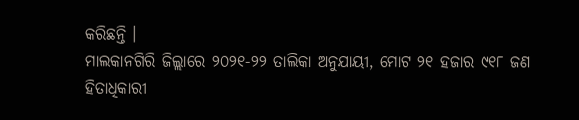କରିଛନ୍ତି ।
ମାଲକାନଗିରି ଜିଲ୍ଲାରେ ୨୦୨୧-୨୨ ତାଲିକା ଅନୁଯାୟୀ, ମୋଟ ୨୧ ହଜାର ୯୧୮ ଜଣ ହିତାଧିକାରୀ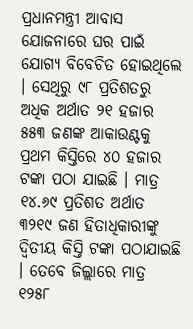ପ୍ରଧାନମନ୍ତ୍ରୀ ଆବାସ ଯୋଜନାରେ ଘର ପାଇଁ ଯୋଗ୍ୟ ବିବେଚିତ ହୋଇଥିଲେ । ସେଥିରୁ ୯୮ ପ୍ରତିଶତରୁ ଅଧିକ ଅର୍ଥାତ ୨୧ ହଜାର ୫୫୩ ଜଣଙ୍କ ଆକାଉଣ୍ଟକୁ ପ୍ରଥମ କିସ୍ତିରେ ୪୦ ହଜାର ଟଙ୍କା ପଠା ଯାଇଛି । ମାତ୍ର ୧୪.୬୯ ପ୍ରତିଶତ ଅର୍ଥାତ ୩୨୧୯ ଜଣ ହିତାଧିକାରୀଙ୍କୁ ଦ୍ଵିତୀୟ କିସ୍ତି ଟଙ୍କା ପଠାଯାଇଛି । ତେବେ ଜିଲ୍ଲାରେ ମାତ୍ର ୧୨୫୮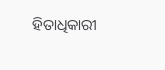ହିତାଧିକାରୀ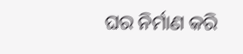ଘର ନିର୍ମାଣ କରି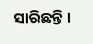ସାରିଛନ୍ତି ।